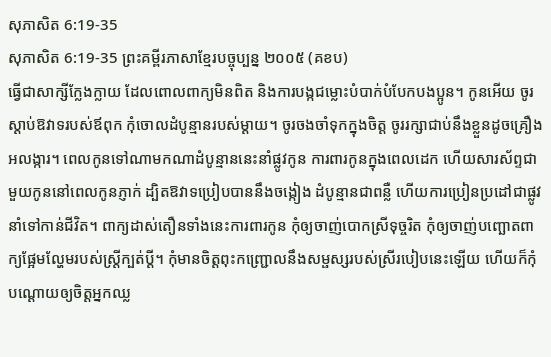សុភាសិត 6:19-35
សុភាសិត 6:19-35 ព្រះគម្ពីរភាសាខ្មែរបច្ចុប្បន្ន ២០០៥ (គខប)
ធ្វើជាសាក្សីក្លែងក្លាយ ដែលពោលពាក្យមិនពិត និងការបង្កជម្លោះបំបាក់បំបែកបងប្អូន។ កូនអើយ ចូរស្ដាប់ឱវាទរបស់ឪពុក កុំចោលដំបូន្មានរបស់ម្ដាយ។ ចូរចងចាំទុកក្នុងចិត្ត ចូររក្សាជាប់នឹងខ្លួនដូចគ្រឿងអលង្ការ។ ពេលកូនទៅណាមកណាដំបូន្មាននេះនាំផ្លូវកូន ការពារកូនក្នុងពេលដេក ហើយសារស័ព្ទជាមួយកូននៅពេលកូនភ្ញាក់ ដ្បិតឱវាទប្រៀបបាននឹងចង្កៀង ដំបូន្មានជាពន្លឺ ហើយការប្រៀនប្រដៅជាផ្លូវនាំទៅកាន់ជីវិត។ ពាក្យដាស់តឿនទាំងនេះការពារកូន កុំឲ្យចាញ់បោកស្រីទុច្ចរិត កុំឲ្យចាញ់បញ្ឆោតពាក្យផ្អែមល្ហែមរបស់ស្ត្រីក្បត់ប្ដី។ កុំមានចិត្តពុះកញ្ជ្រោលនឹងសម្ផស្សរបស់ស្រីរបៀបនេះឡើយ ហើយក៏កុំបណ្ដោយឲ្យចិត្តអ្នកឈ្ល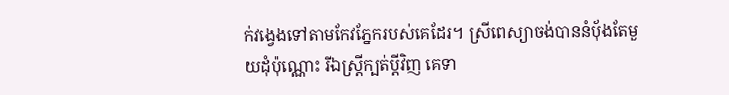ក់វង្វេងទៅតាមកែវភ្នែករបស់គេដែរ។ ស្រីពេស្យាចង់បាននំបុ័ងតែមួយដុំប៉ុណ្ណោះ រីឯស្ត្រីក្បត់ប្ដីវិញ គេទា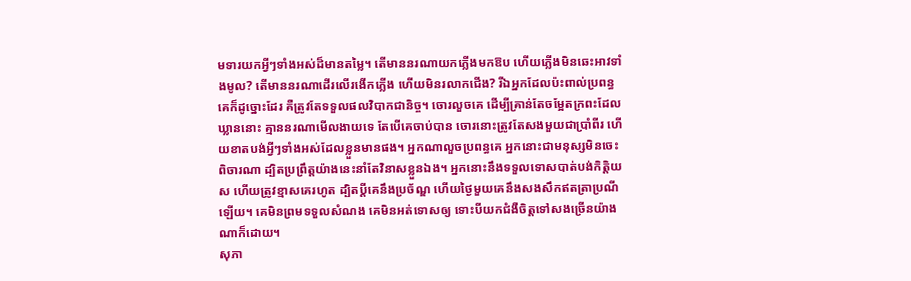មទារយកអ្វីៗទាំងអស់ដ៏មានតម្លៃ។ តើមាននរណាយកភ្លើងមកឱប ហើយភ្លើងមិនឆេះអាវទាំងមូល? តើមាននរណាដើរលើរងើកភ្លើង ហើយមិនរលាកជើង? រីឯអ្នកដែលប៉ះពាល់ប្រពន្ធគេក៏ដូច្នោះដែរ គឺត្រូវតែទទួលផលវិបាកជានិច្ច។ ចោរលួចគេ ដើម្បីគ្រាន់តែចម្អែតក្រពះដែលឃ្លាននោះ គ្មាននរណាមើលងាយទេ តែបើគេចាប់បាន ចោរនោះត្រូវតែសងមួយជាប្រាំពីរ ហើយខាតបង់អ្វីៗទាំងអស់ដែលខ្លួនមានផង។ អ្នកណាលួចប្រពន្ធគេ អ្នកនោះជាមនុស្សមិនចេះពិចារណា ដ្បិតប្រព្រឹត្តយ៉ាងនេះនាំតែវិនាសខ្លួនឯង។ អ្នកនោះនឹងទទួលទោសបាត់បង់កិត្តិយស ហើយត្រូវខ្មាសគេរហូត ដ្បិតប្ដីគេនឹងប្រច័ណ្ឌ ហើយថ្ងៃមួយគេនឹងសងសឹកឥតត្រាប្រណីឡើយ។ គេមិនព្រមទទួលសំណង គេមិនអត់ទោសឲ្យ ទោះបីយកជំងឺចិត្តទៅសងច្រើនយ៉ាងណាក៏ដោយ។
សុភា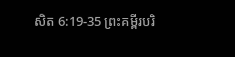សិត 6:19-35 ព្រះគម្ពីរបរិ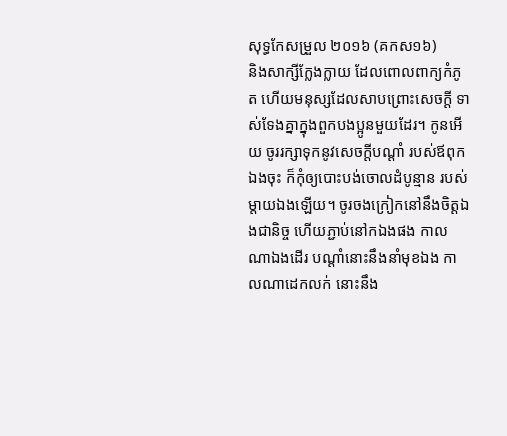សុទ្ធកែសម្រួល ២០១៦ (គកស១៦)
និងសាក្សីក្លែងក្លាយ ដែលពោលពាក្យកំភូត ហើយមនុស្សដែលសាបព្រោះសេចក្ដី ទាស់ទែងគ្នាក្នុងពួកបងប្អូនមួយដែរ។ កូនអើយ ចូររក្សាទុកនូវសេចក្ដីបណ្ដាំ របស់ឪពុកឯងចុះ ក៏កុំឲ្យបោះបង់ចោលដំបូន្មាន របស់ម្តាយឯងឡើយ។ ចូរចងក្រៀកនៅនឹងចិត្តឯងជានិច្ច ហើយភ្ជាប់នៅកឯងផង កាលណាឯងដើរ បណ្ដាំនោះនឹងនាំមុខឯង កាលណាដេកលក់ នោះនឹង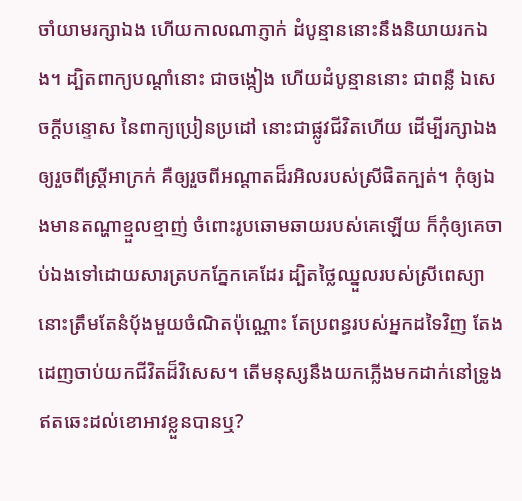ចាំយាមរក្សាឯង ហើយកាលណាភ្ញាក់ ដំបូន្មាននោះនឹងនិយាយរកឯង។ ដ្បិតពាក្យបណ្ដាំនោះ ជាចង្កៀង ហើយដំបូន្មាននោះ ជាពន្លឺ ឯសេចក្ដីបន្ទោស នៃពាក្យប្រៀនប្រដៅ នោះជាផ្លូវជីវិតហើយ ដើម្បីរក្សាឯងឲ្យរួចពីស្ត្រីអាក្រក់ គឺឲ្យរួចពីអណ្ដាតដ៏រអិលរបស់ស្រីផិតក្បត់។ កុំឲ្យឯងមានតណ្ហាខ្មួលខ្មាញ់ ចំពោះរូបឆោមឆាយរបស់គេឡើយ ក៏កុំឲ្យគេចាប់ឯងទៅដោយសារត្របកភ្នែកគេដែរ ដ្បិតថ្លៃឈ្នួលរបស់ស្រីពេស្យា នោះត្រឹមតែនំបុ័ងមួយចំណិតប៉ុណ្ណោះ តែប្រពន្ធរបស់អ្នកដទៃវិញ តែងដេញចាប់យកជីវិតដ៏វិសេស។ តើមនុស្សនឹងយកភ្លើងមកដាក់នៅទ្រូង ឥតឆេះដល់ខោអាវខ្លួនបានឬ?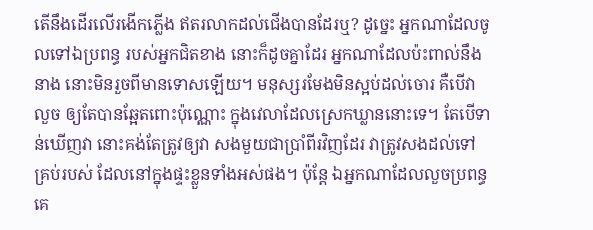តើនឹងដើរលើរងើកភ្លើង ឥតរលាកដល់ជើងបានដែរឬ? ដូច្នេះ អ្នកណាដែលចូលទៅឯប្រពន្ធ របស់អ្នកជិតខាង នោះក៏ដូចគ្នាដែរ អ្នកណាដែលប៉ះពាល់នឹងនាង នោះមិនរួចពីមានទោសឡើយ។ មនុស្សរមែងមិនស្អប់ដល់ចោរ គឺបើវាលួច ឲ្យតែបានឆ្អែតពោះប៉ុណ្ណោះ ក្នុងវេលាដែលស្រេកឃ្លាននោះទេ។ តែបើទាន់ឃើញវា នោះគង់តែត្រូវឲ្យវា សងមួយជាប្រាំពីរវិញដែរ វាត្រូវសងដល់ទៅគ្រប់របស់ ដែលនៅក្នុងផ្ទះខ្លួនទាំងអស់ផង។ ប៉ុន្តែ ឯអ្នកណាដែលលួចប្រពន្ធគេ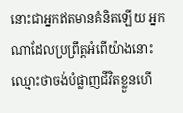នោះជាអ្នកឥតមានគំនិតឡើយ អ្នកណាដែលប្រព្រឹត្តអំពើយ៉ាងនោះ ឈ្មោះថាចង់បំផ្លាញជីវិតខ្លួនហើ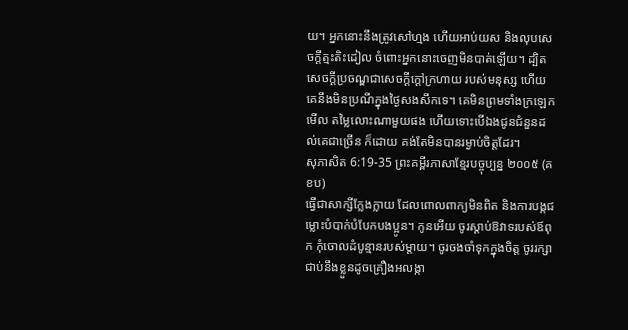យ។ អ្នកនោះនឹងត្រូវសៅហ្មង ហើយអាប់យស និងលុបសេចក្ដីត្មះតិះដៀល ចំពោះអ្នកនោះចេញមិនបាត់ឡើយ។ ដ្បិតសេចក្ដីប្រចណ្ឌជាសេចក្ដីក្តៅក្រហាយ របស់មនុស្ស ហើយគេនឹងមិនប្រណីក្នុងថ្ងៃសងសឹកទេ។ គេមិនព្រមទាំងក្រឡេកមើល តម្លៃលោះណាមួយផង ហើយទោះបើឯងជូនជំនួនដល់គេជាច្រើន ក៏ដោយ គង់តែមិនបានរម្ងាប់ចិត្តដែរ។
សុភាសិត 6:19-35 ព្រះគម្ពីរភាសាខ្មែរបច្ចុប្បន្ន ២០០៥ (គខប)
ធ្វើជាសាក្សីក្លែងក្លាយ ដែលពោលពាក្យមិនពិត និងការបង្កជម្លោះបំបាក់បំបែកបងប្អូន។ កូនអើយ ចូរស្ដាប់ឱវាទរបស់ឪពុក កុំចោលដំបូន្មានរបស់ម្ដាយ។ ចូរចងចាំទុកក្នុងចិត្ត ចូររក្សាជាប់នឹងខ្លួនដូចគ្រឿងអលង្កា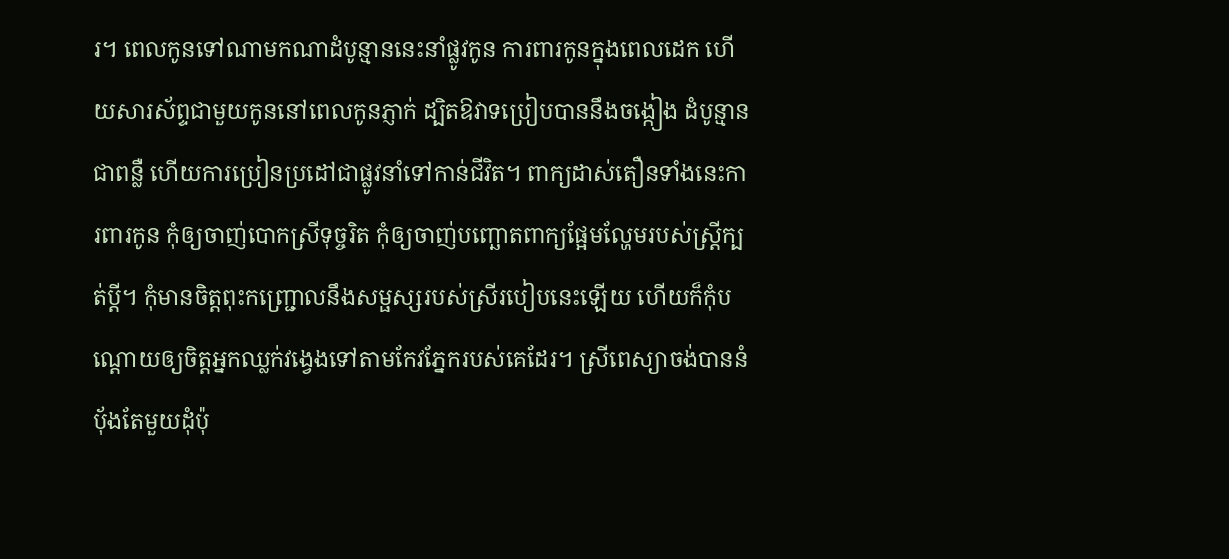រ។ ពេលកូនទៅណាមកណាដំបូន្មាននេះនាំផ្លូវកូន ការពារកូនក្នុងពេលដេក ហើយសារស័ព្ទជាមួយកូននៅពេលកូនភ្ញាក់ ដ្បិតឱវាទប្រៀបបាននឹងចង្កៀង ដំបូន្មានជាពន្លឺ ហើយការប្រៀនប្រដៅជាផ្លូវនាំទៅកាន់ជីវិត។ ពាក្យដាស់តឿនទាំងនេះការពារកូន កុំឲ្យចាញ់បោកស្រីទុច្ចរិត កុំឲ្យចាញ់បញ្ឆោតពាក្យផ្អែមល្ហែមរបស់ស្ត្រីក្បត់ប្ដី។ កុំមានចិត្តពុះកញ្ជ្រោលនឹងសម្ផស្សរបស់ស្រីរបៀបនេះឡើយ ហើយក៏កុំបណ្ដោយឲ្យចិត្តអ្នកឈ្លក់វង្វេងទៅតាមកែវភ្នែករបស់គេដែរ។ ស្រីពេស្យាចង់បាននំបុ័ងតែមួយដុំប៉ុ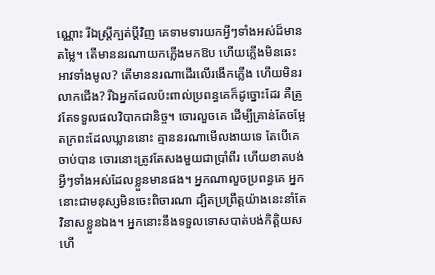ណ្ណោះ រីឯស្ត្រីក្បត់ប្ដីវិញ គេទាមទារយកអ្វីៗទាំងអស់ដ៏មានតម្លៃ។ តើមាននរណាយកភ្លើងមកឱប ហើយភ្លើងមិនឆេះអាវទាំងមូល? តើមាននរណាដើរលើរងើកភ្លើង ហើយមិនរលាកជើង? រីឯអ្នកដែលប៉ះពាល់ប្រពន្ធគេក៏ដូច្នោះដែរ គឺត្រូវតែទទួលផលវិបាកជានិច្ច។ ចោរលួចគេ ដើម្បីគ្រាន់តែចម្អែតក្រពះដែលឃ្លាននោះ គ្មាននរណាមើលងាយទេ តែបើគេចាប់បាន ចោរនោះត្រូវតែសងមួយជាប្រាំពីរ ហើយខាតបង់អ្វីៗទាំងអស់ដែលខ្លួនមានផង។ អ្នកណាលួចប្រពន្ធគេ អ្នកនោះជាមនុស្សមិនចេះពិចារណា ដ្បិតប្រព្រឹត្តយ៉ាងនេះនាំតែវិនាសខ្លួនឯង។ អ្នកនោះនឹងទទួលទោសបាត់បង់កិត្តិយស ហើ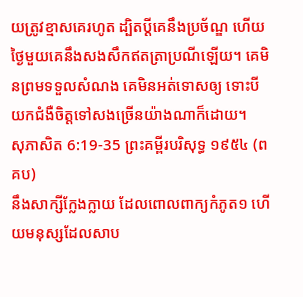យត្រូវខ្មាសគេរហូត ដ្បិតប្ដីគេនឹងប្រច័ណ្ឌ ហើយថ្ងៃមួយគេនឹងសងសឹកឥតត្រាប្រណីឡើយ។ គេមិនព្រមទទួលសំណង គេមិនអត់ទោសឲ្យ ទោះបីយកជំងឺចិត្តទៅសងច្រើនយ៉ាងណាក៏ដោយ។
សុភាសិត 6:19-35 ព្រះគម្ពីរបរិសុទ្ធ ១៩៥៤ (ពគប)
នឹងសាក្សីក្លែងក្លាយ ដែលពោលពាក្យកំភូត១ ហើយមនុស្សដែលសាប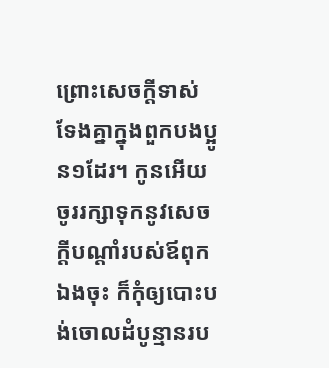ព្រោះសេចក្ដីទាស់ទែងគ្នាក្នុងពួកបងប្អូន១ដែរ។ កូនអើយ ចូររក្សាទុកនូវសេចក្ដីបណ្តាំរបស់ឪពុកឯងចុះ ក៏កុំឲ្យបោះបង់ចោលដំបូន្មានរប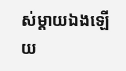ស់ម្តាយឯងឡើយ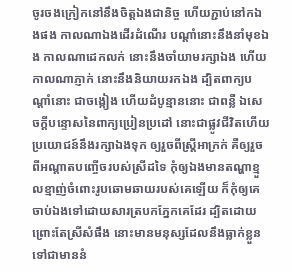ចូរចងក្រៀកនៅនឹងចិត្តឯងជានិច្ច ហើយភ្ជាប់នៅកឯងផង កាលណាឯងដើរដំណើរ បណ្តាំនោះនឹងនាំមុខឯង កាលណាដេកលក់ នោះនឹងចាំយាមរក្សាឯង ហើយកាលណាភ្ញាក់ នោះនឹងនិយាយរកឯង ដ្បិតពាក្យបណ្តាំនោះ ជាចង្កៀង ហើយដំបូន្មាននោះ ជាពន្លឺ ឯសេចក្ដីបន្ទោសនៃពាក្យប្រៀនប្រដៅ នោះជាផ្លូវជីវិតហើយ ប្រយោជន៍នឹងរក្សាឯងទុក ឲ្យរួចពីស្ត្រីអាក្រក់ គឺឲ្យរួចពីអណ្តាតបញ្ចើចរបស់ស្រីដទៃ កុំឲ្យឯងមានតណ្ហាខ្មួលខ្មាញ់ចំពោះរូបឆោមឆាយរបស់គេឡើយ ក៏កុំឲ្យគេចាប់ឯងទៅដោយសារត្របកភ្នែកគេដែរ ដ្បិតដោយព្រោះតែស្រីសំផឹង នោះមានមនុស្សដែលនឹងធ្លាក់ខ្លួនទៅជាមាននំ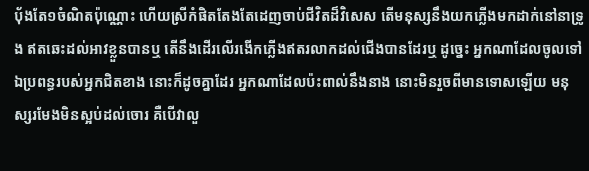បុ័ងតែ១ចំណិតប៉ុណ្ណោះ ហើយស្រីកំផិតតែងតែដេញចាប់ជីវិតដ៏វិសេស តើមនុស្សនឹងយកភ្លើងមកដាក់នៅនាទ្រូង ឥតឆេះដល់អាវខ្លួនបានឬ តើនឹងដើរលើរងើកភ្លើងឥតរលាកដល់ជើងបានដែរឬ ដូច្នេះ អ្នកណាដែលចូលទៅឯប្រពន្ធរបស់អ្នកជិតខាង នោះក៏ដូចគ្នាដែរ អ្នកណាដែលប៉ះពាល់នឹងនាង នោះមិនរួចពីមានទោសឡើយ មនុស្សរមែងមិនស្អប់ដល់ចោរ គឺបើវាលួ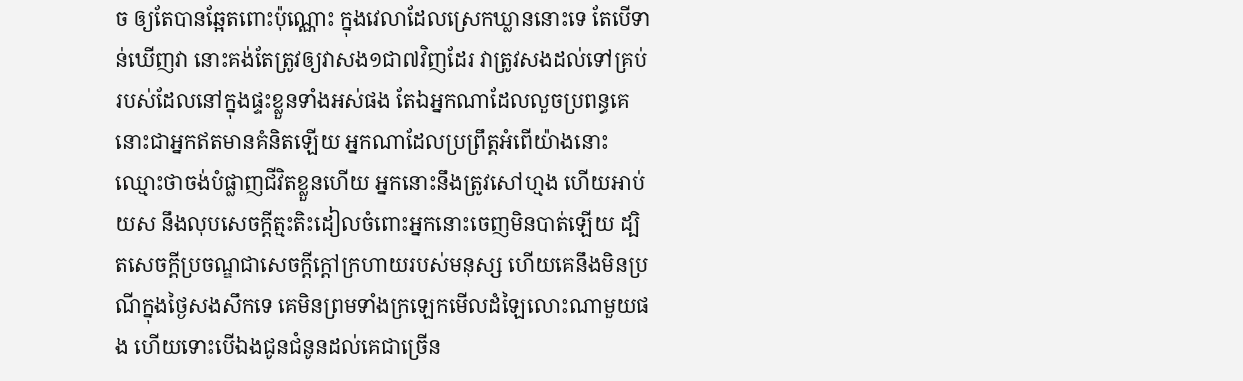ច ឲ្យតែបានឆ្អែតពោះប៉ុណ្ណោះ ក្នុងវេលាដែលស្រេកឃ្លាននោះទេ តែបើទាន់ឃើញវា នោះគង់តែត្រូវឲ្យវាសង១ជា៧វិញដែរ វាត្រូវសងដល់ទៅគ្រប់របស់ដែលនៅក្នុងផ្ទះខ្លួនទាំងអស់ផង តែឯអ្នកណាដែលលួចប្រពន្ធគេ នោះជាអ្នកឥតមានគំនិតឡើយ អ្នកណាដែលប្រព្រឹត្តអំពើយ៉ាងនោះ ឈ្មោះថាចង់បំផ្លាញជីវិតខ្លួនហើយ អ្នកនោះនឹងត្រូវសៅហ្មង ហើយអាប់យស នឹងលុបសេចក្ដីត្មះតិះដៀលចំពោះអ្នកនោះចេញមិនបាត់ឡើយ ដ្បិតសេចក្ដីប្រចណ្ឌជាសេចក្ដីក្តៅក្រហាយរបស់មនុស្ស ហើយគេនឹងមិនប្រណីក្នុងថ្ងៃសងសឹកទេ គេមិនព្រមទាំងក្រឡេកមើលដំឡៃលោះណាមួយផង ហើយទោះបើឯងជូនជំនូនដល់គេជាច្រើន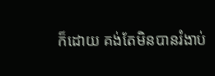ក៏ដោយ គង់តែមិនបានរំងាប់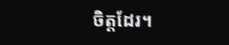ចិត្តដែរ។